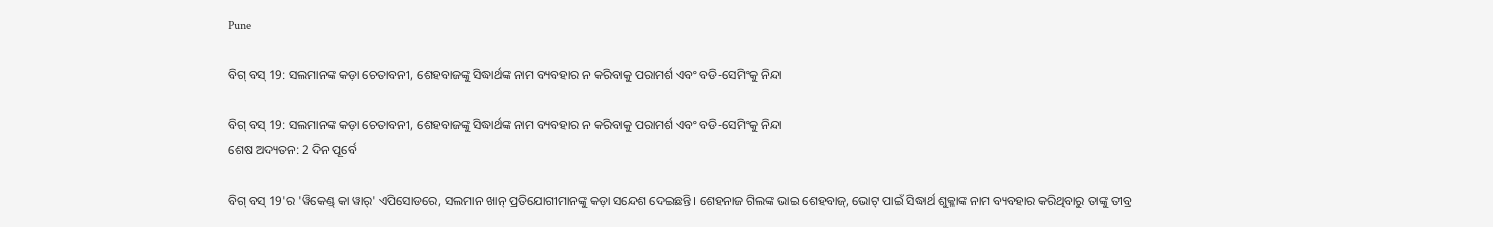Pune

ବିଗ୍ ବସ୍ 19: ସଲମାନଙ୍କ କଡ଼ା ଚେତାବନୀ, ଶେହବାଜଙ୍କୁ ସିଦ୍ଧାର୍ଥଙ୍କ ନାମ ବ୍ୟବହାର ନ କରିବାକୁ ପରାମର୍ଶ ଏବଂ ବଡି-ସେମିଂକୁ ନିନ୍ଦା

ବିଗ୍ ବସ୍ 19: ସଲମାନଙ୍କ କଡ଼ା ଚେତାବନୀ, ଶେହବାଜଙ୍କୁ ସିଦ୍ଧାର୍ଥଙ୍କ ନାମ ବ୍ୟବହାର ନ କରିବାକୁ ପରାମର୍ଶ ଏବଂ ବଡି-ସେମିଂକୁ ନିନ୍ଦା
ଶେଷ ଅଦ୍ୟତନ: 2 ଦିନ ପୂର୍ବେ

ବିଗ୍ ବସ୍ 19'ର 'ୱିକେଣ୍ଡ୍ କା ୱାର୍' ଏପିସୋଡରେ, ସଲମାନ ଖାନ୍ ପ୍ରତିଯୋଗୀମାନଙ୍କୁ କଡ଼ା ସନ୍ଦେଶ ଦେଇଛନ୍ତି। ଶେହନାଜ ଗିଲଙ୍କ ଭାଇ ଶେହବାଜ୍, ଭୋଟ୍ ପାଇଁ ସିଦ୍ଧାର୍ଥ ଶୁକ୍ଳାଙ୍କ ନାମ ବ୍ୟବହାର କରିଥିବାରୁ ତାଙ୍କୁ ତୀବ୍ର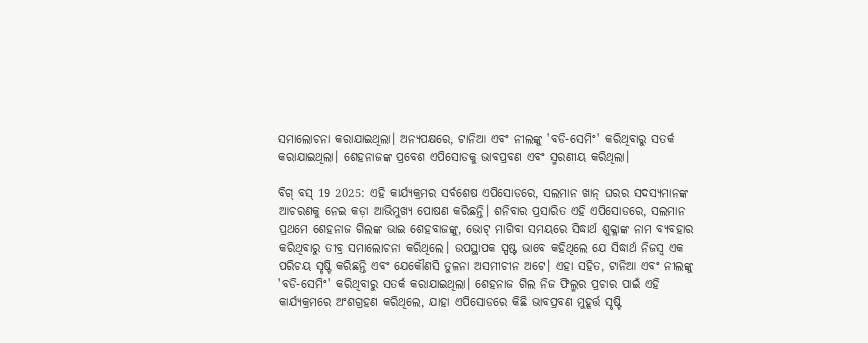ସମାଲୋଚନା କରାଯାଇଥିଲା। ଅନ୍ୟପକ୍ଷରେ, ଟାନିଆ ଏବଂ ନୀଲଙ୍କୁ 'ବଡି-ସେମିଂ' କରିଥିବାରୁ ସତର୍କ କରାଯାଇଥିଲା। ଶେହନାଜଙ୍କ ପ୍ରବେଶ ଏପିସୋଡକୁ ଭାବପ୍ରବଣ ଏବଂ ସ୍ମରଣୀୟ କରିଥିଲା।

ବିଗ୍ ବସ୍ 19 2025: ଏହି କାର୍ଯ୍ୟକ୍ରମର ସର୍ବଶେଷ ଏପିସୋଡରେ, ସଲମାନ ଖାନ୍ ଘରର ସଦସ୍ୟମାନଙ୍କ ଆଚରଣକୁ ନେଇ କଡ଼ା ଆଭିମୁଖ୍ୟ ପୋଷଣ କରିଛନ୍ତି। ଶନିବାର ପ୍ରସାରିତ ଏହି ଏପିସୋଡରେ, ସଲମାନ ପ୍ରଥମେ ଶେହନାଜ ଗିଲଙ୍କ ଭାଇ ଶେହବାଜଙ୍କୁ, ଭୋଟ୍ ମାଗିବା ସମୟରେ ସିଦ୍ଧାର୍ଥ ଶୁକ୍ଳାଙ୍କ ନାମ ବ୍ୟବହାର କରିଥିବାରୁ ତୀବ୍ର ସମାଲୋଚନା କରିଥିଲେ। ଉପସ୍ଥାପକ ସ୍ପଷ୍ଟ ଭାବେ କହିଥିଲେ ଯେ ସିଦ୍ଧାର୍ଥ ନିଜସ୍ୱ ଏକ ପରିଚୟ ସୃଷ୍ଟି କରିଛନ୍ତି ଏବଂ ଯେକୌଣସି ତୁଳନା ଅସମୀଚୀନ ଅଟେ। ଏହା ସହିତ, ଟାନିଆ ଏବଂ ନୀଲଙ୍କୁ 'ବଡି-ସେମିଂ' କରିଥିବାରୁ ସତର୍କ କରାଯାଇଥିଲା। ଶେହନାଜ ଗିଲ ନିଜ ଫିଲ୍ମର ପ୍ରଚାର ପାଇଁ ଏହି କାର୍ଯ୍ୟକ୍ରମରେ ଅଂଶଗ୍ରହଣ କରିଥିଲେ, ଯାହା ଏପିସୋଡରେ କିଛି ଭାବପ୍ରବଣ ମୁହୂର୍ତ୍ତ ସୃଷ୍ଟି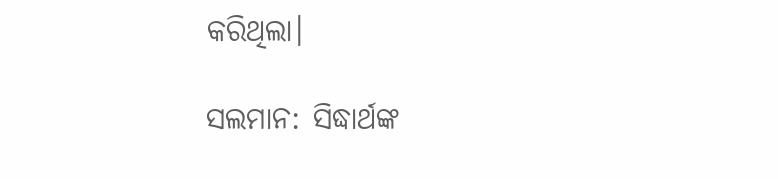କରିଥିଲା।

ସଲମାନ: ସିଦ୍ଧାର୍ଥଙ୍କ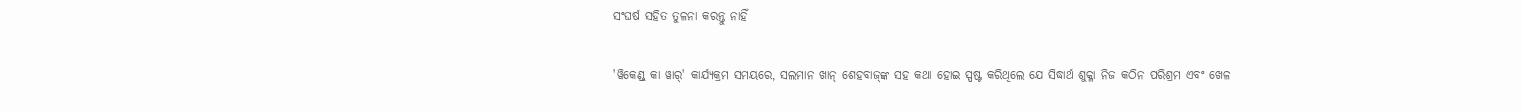ସଂଘର୍ଷ ସହିତ ତୁଳନା କରନ୍ତୁ ନାହିଁ

'ୱିକେଣ୍ଡ୍ କା ୱାର୍' କାର୍ଯ୍ୟକ୍ରମ ସମୟରେ, ସଲମାନ ଖାନ୍ ଶେହବାଜ୍‌ଙ୍କ ସହ କଥା ହୋଇ ସ୍ପଷ୍ଟ କରିଥିଲେ ଯେ ସିଦ୍ଧାର୍ଥ ଶୁକ୍ଳା ନିଜ କଠିନ ପରିଶ୍ରମ ଏବଂ ଖେଳ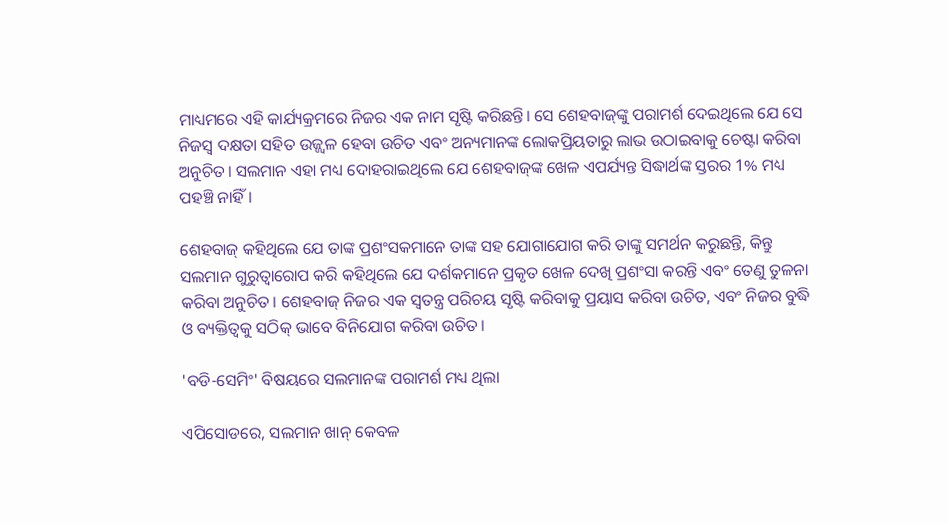ମାଧ୍ୟମରେ ଏହି କାର୍ଯ୍ୟକ୍ରମରେ ନିଜର ଏକ ନାମ ସୃଷ୍ଟି କରିଛନ୍ତି। ସେ ଶେହବାଜ୍‌ଙ୍କୁ ପରାମର୍ଶ ଦେଇଥିଲେ ଯେ ସେ ନିଜସ୍ୱ ଦକ୍ଷତା ସହିତ ଉଜ୍ଜ୍ୱଳ ହେବା ଉଚିତ ଏବଂ ଅନ୍ୟମାନଙ୍କ ଲୋକପ୍ରିୟତାରୁ ଲାଭ ଉଠାଇବାକୁ ଚେଷ୍ଟା କରିବା ଅନୁଚିତ। ସଲମାନ ଏହା ମଧ୍ୟ ଦୋହରାଇଥିଲେ ଯେ ଶେହବାଜ୍‌ଙ୍କ ଖେଳ ଏପର୍ଯ୍ୟନ୍ତ ସିଦ୍ଧାର୍ଥଙ୍କ ସ୍ତରର 1% ମଧ୍ୟ ପହଞ୍ଚି ନାହିଁ।

ଶେହବାଜ୍ କହିଥିଲେ ଯେ ତାଙ୍କ ପ୍ରଶଂସକମାନେ ତାଙ୍କ ସହ ଯୋଗାଯୋଗ କରି ତାଙ୍କୁ ସମର୍ଥନ କରୁଛନ୍ତି, କିନ୍ତୁ ସଲମାନ ଗୁରୁତ୍ୱାରୋପ କରି କହିଥିଲେ ଯେ ଦର୍ଶକମାନେ ପ୍ରକୃତ ଖେଳ ଦେଖି ପ୍ରଶଂସା କରନ୍ତି ଏବଂ ତେଣୁ ତୁଳନା କରିବା ଅନୁଚିତ। ଶେହବାଜ୍ ନିଜର ଏକ ସ୍ୱତନ୍ତ୍ର ପରିଚୟ ସୃଷ୍ଟି କରିବାକୁ ପ୍ରୟାସ କରିବା ଉଚିତ, ଏବଂ ନିଜର ବୁଦ୍ଧି ଓ ବ୍ୟକ୍ତିତ୍ୱକୁ ସଠିକ୍ ଭାବେ ବିନିଯୋଗ କରିବା ଉଚିତ।

'ବଡି-ସେମିଂ' ବିଷୟରେ ସଲମାନଙ୍କ ପରାମର୍ଶ ମଧ୍ୟ ଥିଲା

ଏପିସୋଡରେ, ସଲମାନ ଖାନ୍ କେବଳ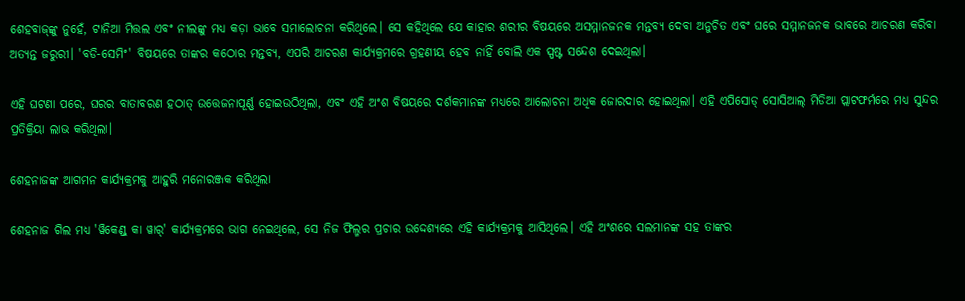ଶେହବାଜ୍‌ଙ୍କୁ ନୁହେଁ, ଟାନିଆ ମିତ୍ତଲ ଏବଂ ନୀଲଙ୍କୁ ମଧ୍ୟ କଡ଼ା ଭାବେ ସମାଲୋଚନା କରିଥିଲେ। ସେ କହିଥିଲେ ଯେ କାହାର ଶରୀର ବିଷୟରେ ଅସମ୍ମାନଜନକ ମନ୍ତବ୍ୟ ଦେବା ଅନୁଚିତ ଏବଂ ଘରେ ସମ୍ମାନଜନକ ଭାବରେ ଆଚରଣ କରିବା ଅତ୍ୟନ୍ତ ଜରୁରୀ। 'ବଡି-ସେମିଂ' ବିଷୟରେ ତାଙ୍କର କଠୋର ମନ୍ତବ୍ୟ, ଏପରି ଆଚରଣ କାର୍ଯ୍ୟକ୍ରମରେ ଗ୍ରହଣୀୟ ହେବ ନାହିଁ ବୋଲି ଏକ ସ୍ପଷ୍ଟ ସନ୍ଦେଶ ଦେଇଥିଲା।

ଏହି ଘଟଣା ପରେ, ଘରର ବାତାବରଣ ହଠାତ୍ ଉତ୍ତେଜନାପୂର୍ଣ୍ଣ ହୋଇଉଠିଥିଲା, ଏବଂ ଏହି ଅଂଶ ବିଷୟରେ ଦର୍ଶକମାନଙ୍କ ମଧ୍ୟରେ ଆଲୋଚନା ଅଧିକ ଜୋରଦାର ହୋଇଥିଲା। ଏହି ଏପିସୋଡ୍ ସୋସିଆଲ୍ ମିଡିଆ ପ୍ଲାଟଫର୍ମରେ ମଧ୍ୟ ସୁନ୍ଦର ପ୍ରତିକ୍ରିୟା ଲାଭ କରିଥିଲା।

ଶେହନାଜଙ୍କ ଆଗମନ କାର୍ଯ୍ୟକ୍ରମକୁ ଆହୁରି ମନୋରଞ୍ଜକ କରିଥିଲା

ଶେହନାଜ ଗିଲ ମଧ୍ୟ 'ୱିକେଣ୍ଡ୍ କା ୱାର୍' କାର୍ଯ୍ୟକ୍ରମରେ ଭାଗ ନେଇଥିଲେ, ସେ ନିଜ ଫିଲ୍ମର ପ୍ରଚାର ଉଦ୍ଦେଶ୍ୟରେ ଏହି କାର୍ଯ୍ୟକ୍ରମକୁ ଆସିଥିଲେ। ଏହି ଅଂଶରେ ସଲମାନଙ୍କ ସହ ତାଙ୍କର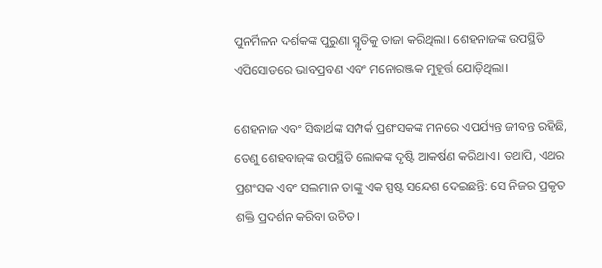ପୁନର୍ମିଳନ ଦର୍ଶକଙ୍କ ପୁରୁଣା ସ୍ମୃତିକୁ ତାଜା କରିଥିଲା। ଶେହନାଜଙ୍କ ଉପସ୍ଥିତି ଏପିସୋଡରେ ଭାବପ୍ରବଣ ଏବଂ ମନୋରଞ୍ଜକ ମୁହୂର୍ତ୍ତ ଯୋଡ଼ିଥିଲା।

ଶେହନାଜ ଏବଂ ସିଦ୍ଧାର୍ଥଙ୍କ ସମ୍ପର୍କ ପ୍ରଶଂସକଙ୍କ ମନରେ ଏପର୍ଯ୍ୟନ୍ତ ଜୀବନ୍ତ ରହିଛି, ତେଣୁ ଶେହବାଜ୍‌ଙ୍କ ଉପସ୍ଥିତି ଲୋକଙ୍କ ଦୃଷ୍ଟି ଆକର୍ଷଣ କରିଥାଏ। ତଥାପି, ଏଥର ପ୍ରଶଂସକ ଏବଂ ସଲମାନ ତାଙ୍କୁ ଏକ ସ୍ପଷ୍ଟ ସନ୍ଦେଶ ଦେଇଛନ୍ତି: ସେ ନିଜର ପ୍ରକୃତ ଶକ୍ତି ପ୍ରଦର୍ଶନ କରିବା ଉଚିତ।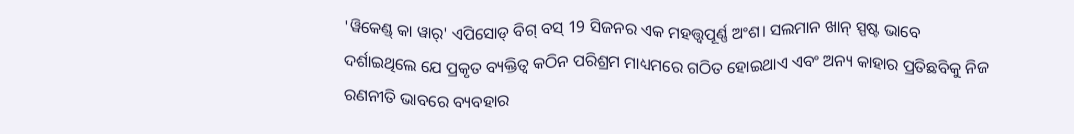'ୱିକେଣ୍ଡ୍ କା ୱାର୍' ଏପିସୋଡ୍ ବିଗ୍ ବସ୍ 19 ସିଜନର ଏକ ମହତ୍ତ୍ୱପୂର୍ଣ୍ଣ ଅଂଶ। ସଲମାନ ଖାନ୍ ସ୍ପଷ୍ଟ ଭାବେ ଦର୍ଶାଇଥିଲେ ଯେ ପ୍ରକୃତ ବ୍ୟକ୍ତିତ୍ୱ କଠିନ ପରିଶ୍ରମ ମାଧ୍ୟମରେ ଗଠିତ ହୋଇଥାଏ ଏବଂ ଅନ୍ୟ କାହାର ପ୍ରତିଛବିକୁ ନିଜ ରଣନୀତି ଭାବରେ ବ୍ୟବହାର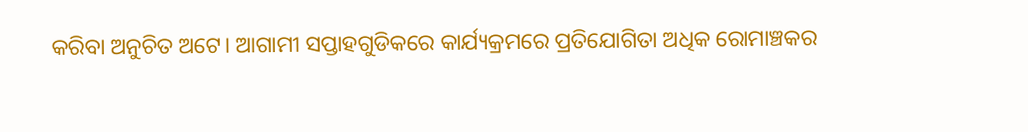କରିବା ଅନୁଚିତ ଅଟେ। ଆଗାମୀ ସପ୍ତାହଗୁଡିକରେ କାର୍ଯ୍ୟକ୍ରମରେ ପ୍ରତିଯୋଗିତା ଅଧିକ ରୋମାଞ୍ଚକର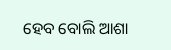ହେବ ବୋଲି ଆଶା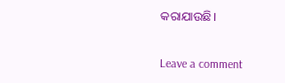କରାଯାଉଛି।

Leave a comment